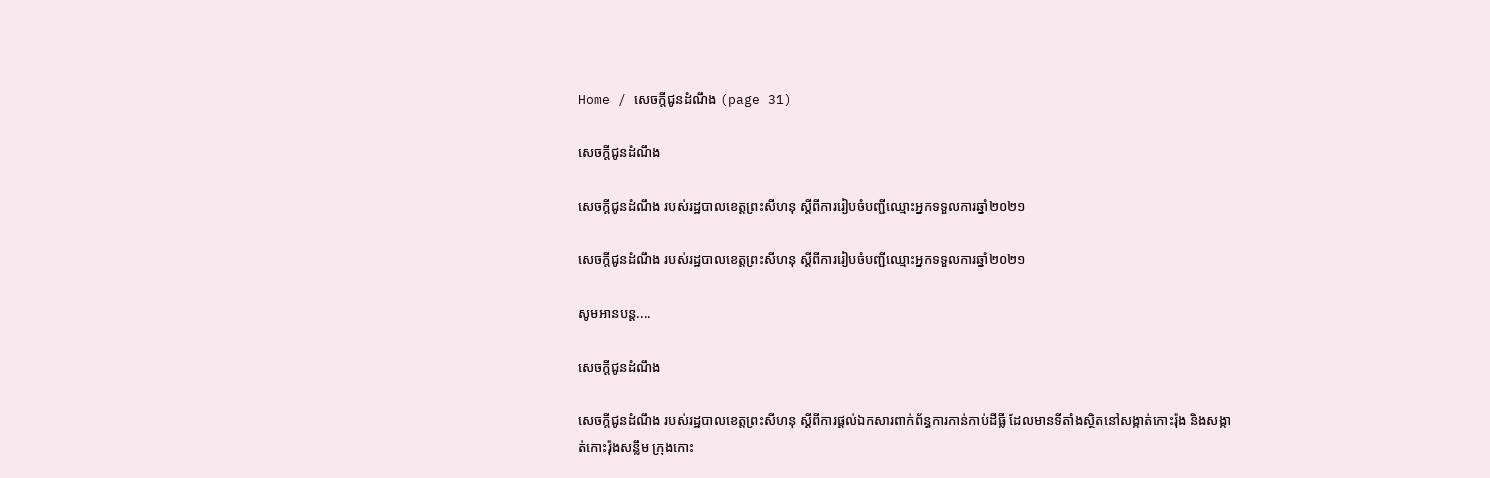Home / សេចក្តីជូនដំណឹង (page 31)

សេចក្តីជូនដំណឹង

សេចក្តីជូនដំណឹង របស់រដ្ឋបាលខេត្តព្រះសីហនុ ស្តីពីការរៀបចំបញ្ជីឈ្មោះអ្នកទទួលការឆ្នាំ២០២១

សេចក្តីជូនដំណឹង របស់រដ្ឋបាលខេត្តព្រះសីហនុ ស្តីពីការរៀបចំបញ្ជីឈ្មោះអ្នកទទួលការឆ្នាំ២០២១

សូមអានបន្ត....

សេចក្តីជូនដំណឹង

សេចក្តីជូនដំណឹង របស់រដ្ឋបាលខេត្តព្រះសីហនុ ស្ដីពីការផ្តល់ឯកសារពាក់ព័ន្ធការកាន់កាប់ដីធ្លី ដែលមានទីតាំងស្ថិតនៅសង្កាត់កោះរ៉ុង និងសង្កាត់កោះរ៉ុងសន្លឹម ក្រុងកោះ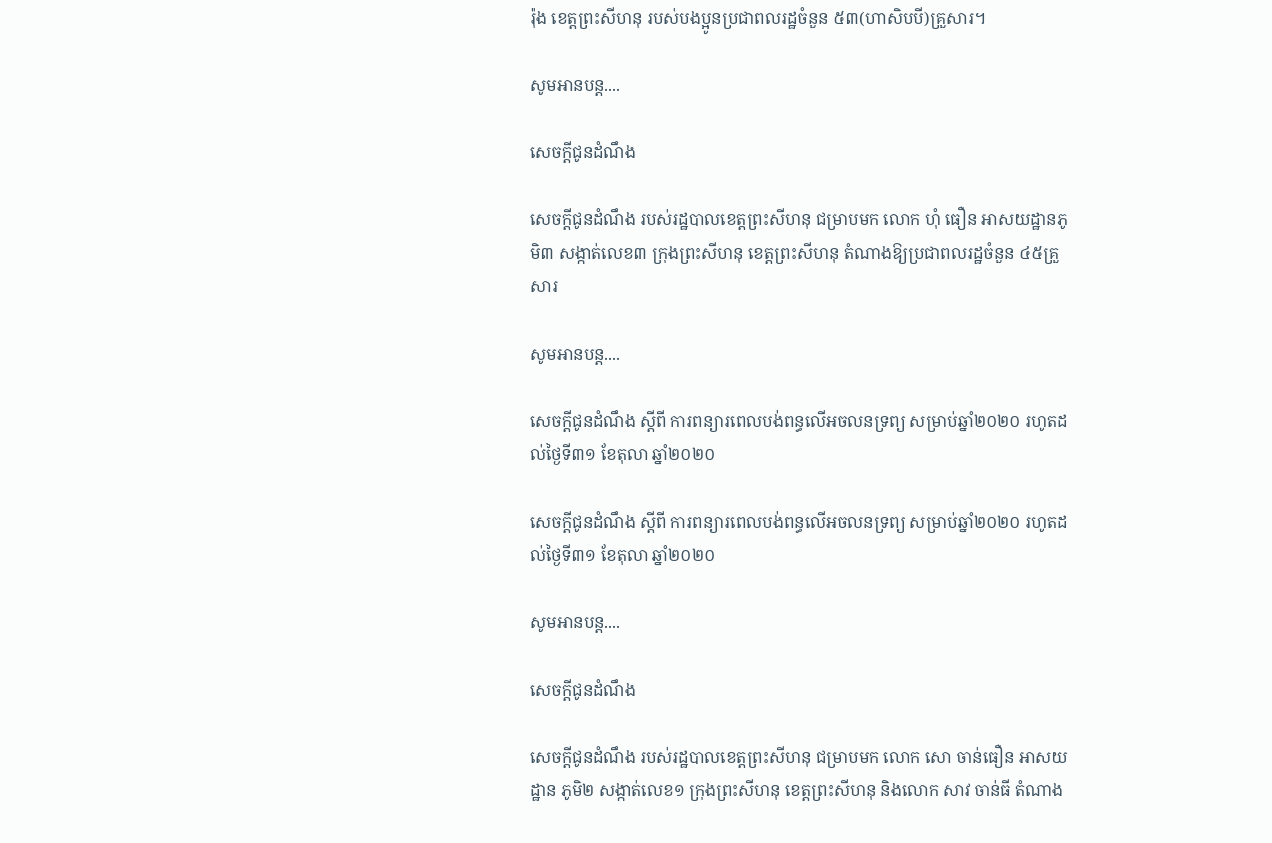រ៉ុង ខេត្តព្រះសីហនុ របស់បងប្អូនប្រជាពលរដ្ឋចំនួន ៥៣(ហាសិបបី)គ្រួសារ។

សូមអានបន្ត....

សេចក្តីជូនដំណឹង

សេចក្តីជូនដំណឹង របស់រដ្ឋបាលខេត្តព្រះសីហនុ ជម្រាបមក លោក ហុំ ធឿន អាសយដ្ឋានភូមិ៣ សង្កាត់លេខ៣ ក្រុងព្រះសីហនុ ខេត្តព្រះសីហនុ តំណាងឱ្យប្រជាពលរដ្ឋចំនួន ៤៥គ្រួសារ

សូមអានបន្ត....

សេចក្តីជូនដំណឹង ស្តីពី ការពន្យារពេលបង់ពន្ធលើអចលនទ្រព្យ សម្រាប់ឆ្នាំ២០២០ រហូតដល់ថ្ងៃទី៣១ ខែតុលា ឆ្នាំ២០២០

សេចក្តីជូនដំណឹង ស្តីពី ការពន្យារពេលបង់ពន្ធលើអចលនទ្រព្យ សម្រាប់ឆ្នាំ២០២០ រហូតដល់ថ្ងៃទី៣១ ខែតុលា ឆ្នាំ២០២០

សូមអានបន្ត....

សេចក្តីជូនដំណឹង

សេចក្តីជូនដំណឹង របស់រដ្ឋបាលខេត្តព្រះសីហនុ ជម្រាបមក លោក សោ ចាន់ធឿន អាសយដ្ឋាន ភូមិ២ សង្កាត់លេខ១ ក្រុងព្រះសីហនុ ខេត្តព្រះសីហនុ និងលោក សាវ ចាន់ធី តំណាង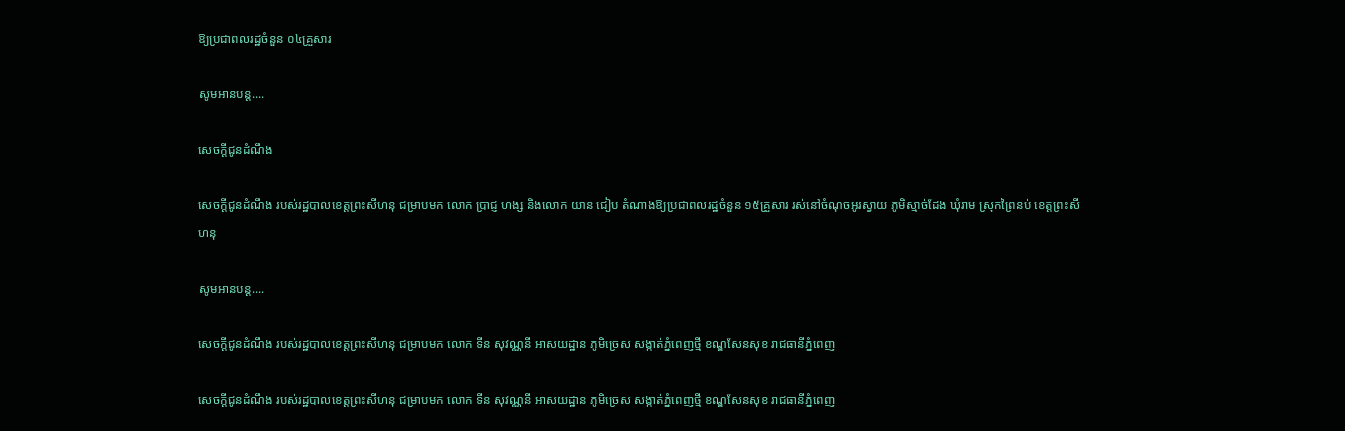ឱ្យប្រជាពលរដ្ឋចំនួន ០៤គ្រួសារ

សូមអានបន្ត....

សេចក្តីជូនដំណឹង

សេចក្តីជូនដំណឹង របស់រដ្ឋបាលខេត្តព្រះសីហនុ ជម្រាបមក លោក ប្រាជ្ញ ហង្ស និងលោក យាន ជៀប តំណាងឱ្យប្រជាពលរដ្ឋចំនួន ១៥គ្រួសារ រស់នៅចំណុចអូរស្វាយ ភូមិស្មាច់ដែង ឃុំរាម ស្រុកព្រៃនប់ ខេត្តព្រះសីហនុ

សូមអានបន្ត....

សេចក្តីជូនដំណឹង របស់រដ្ឋបាលខេត្តព្រះសីហនុ ជម្រាបមក លោក ទីន សុវណ្ណនី អាសយដ្ឋាន ភូមិច្រេស សង្កាត់ភ្នំពេញថ្មី ខណ្ឌសែនសុខ រាជធានីភ្នំពេញ

សេចក្តីជូនដំណឹង របស់រដ្ឋបាលខេត្តព្រះសីហនុ ជម្រាបមក លោក ទីន សុវណ្ណនី អាសយដ្ឋាន ភូមិច្រេស សង្កាត់ភ្នំពេញថ្មី ខណ្ឌសែនសុខ រាជធានីភ្នំពេញ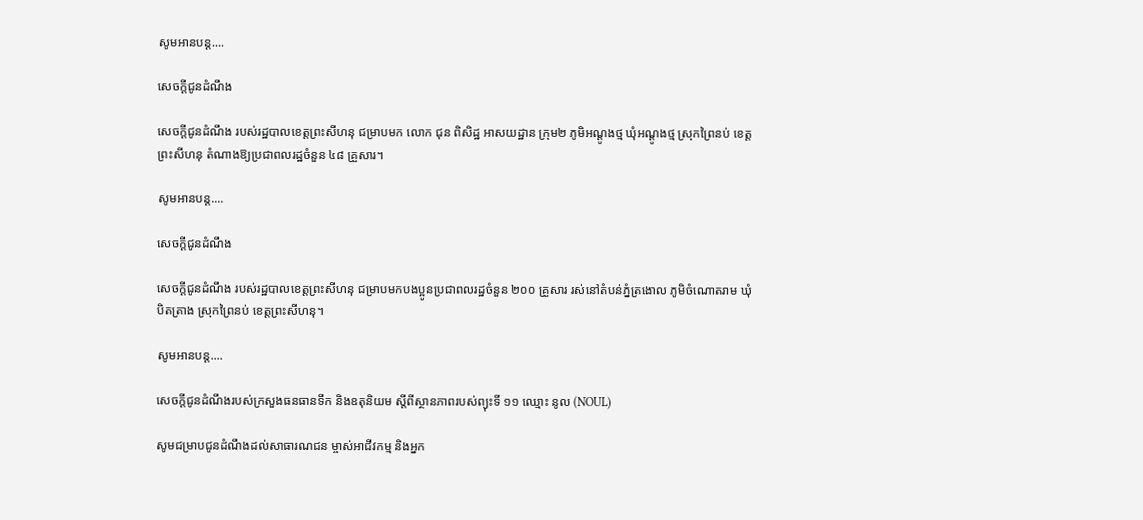សូមអានបន្ត....

សេចក្តីជូនដំណឹង

សេចក្តីជូនដំណឹង របស់រដ្ឋបាលខេត្តព្រះសីហនុ ជម្រាបមក លោក ជុន ពិសិដ្ឋ អាសយដ្ឋាន ក្រុម២ ភូមិអណ្ដូងថ្ម ឃុំអណ្ដូងថ្ម ស្រុកព្រៃនប់ ខេត្តព្រះសីហនុ តំណាងឱ្យប្រជាពលរដ្ឋចំនួន ៤៨ គ្រួសារ។

សូមអានបន្ត....

សេចក្តីជូនដំណឹង

សេចក្តីជូនដំណឹង របស់រដ្ឋបាលខេត្តព្រះសីហនុ ជម្រាបមកបងប្អូនប្រជាពលរដ្ឋចំនួន ២០០ គ្រួសារ រស់នៅតំបន់ភ្នំត្រងោល ភូមិចំណោតរាម ឃុំបិតត្រាង ស្រុកព្រៃនប់ ខេត្តព្រះសីហនុ។

សូមអានបន្ត....

សេចក្តីជូនដំណឹងរបស់ក្រសួងធនធានទឹក និងឧតុនិយម ស្តីពីស្ថានភាពរបស់ព្យុះទី ១១ ឈ្មោះ នូល (NOUL)

សូមជម្រាបជូនដំណឹងដល់សាធារណជន ម្ចាស់អាជីវកម្ម និងអ្នក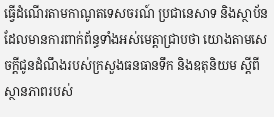ធ្វើដំណើរតាមកាណូតទេសចរណ៍ ប្រជានេសាទ និងស្ថាប័នដែលមានការពាក់ព័ន្ធទាំងអស់មេត្តាជ្រាបថា យោងតាមសេចក្តីជូនដំណឹងរបស់ក្រសួងធនធានទឹក និងឧតុនិយម ស្តីពីស្ថានភាពរបស់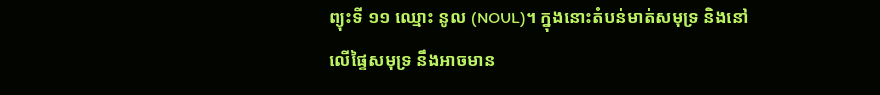ព្យុះទី ១១ ឈ្មោះ នូល (NOUL)។ ក្នុងនោះតំបន់មាត់សមុទ្រ និងនៅលើផ្ទៃសមុទ្រ នឹងអាចមាន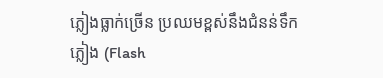ភ្លៀងធ្លាក់ច្រើន ប្រឈមខ្ពស់នឹងជំនន់ទឹកភ្លៀង (Flash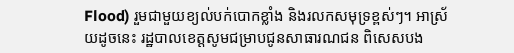Flood) រួមជាមួយខ្យល់បក់បោកខ្លាំង និងរលកសមុទ្រខ្ពស់ៗ។ អាស្រ័យដូចនេះ រដ្ឋបាលខេត្តសូមជម្រាបជូនសាធារណជន ពិសេសបង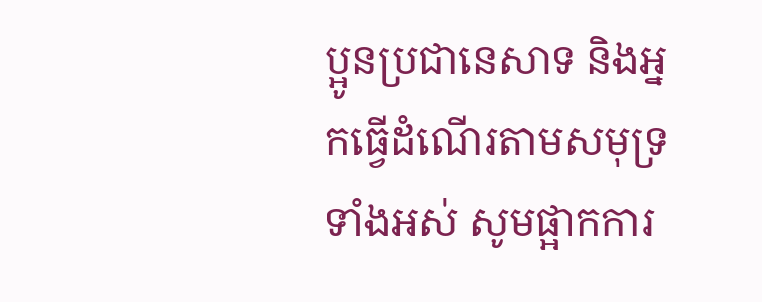ប្អូនប្រជានេសាទ និងអ្នកធ្វើដំណើរតាមសមុទ្រទាំងអស់ សូមផ្អាកការ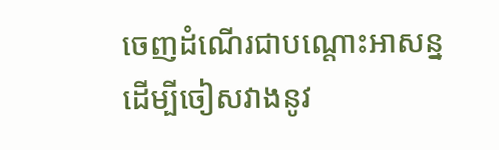ចេញដំណើរជាបណ្តោះអាសន្ន ដើម្បីចៀសវាងនូវ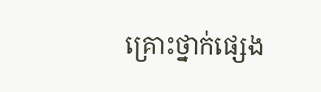គ្រោះថ្នាក់ផ្សេង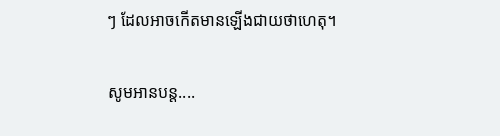ៗ ដែលអាចកើតមានឡើងជាយថាហេតុ។

សូមអានបន្ត....